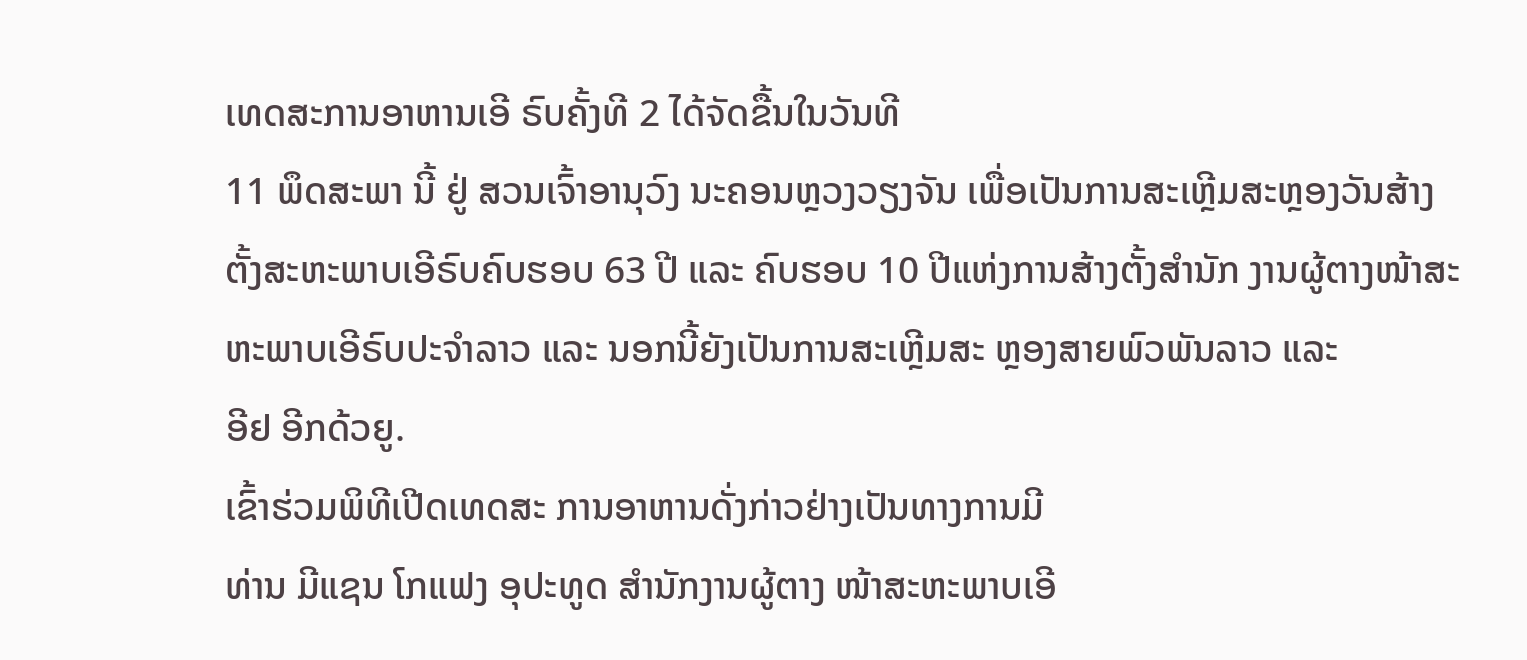ເທດສະການອາຫານເອີ ຣົບຄັ້ງທີ 2 ໄດ້ຈັດຂື້ນໃນວັນທີ
11 ພຶດສະພາ ນີ້ ຢູ່ ສວນເຈົ້າອານຸວົງ ນະຄອນຫຼວງວຽງຈັນ ເພື່ອເປັນການສະເຫຼີມສະຫຼອງວັນສ້າງ
ຕັ້ງສະຫະພາບເອີຣົບຄົບຮອບ 63 ປີ ແລະ ຄົບຮອບ 10 ປີແຫ່ງການສ້າງຕັ້ງສຳນັກ ງານຜູ້ຕາງໜ້າສະ
ຫະພາບເອີຣົບປະຈຳລາວ ແລະ ນອກນີ້ຍັງເປັນການສະເຫຼີມສະ ຫຼອງສາຍພົວພັນລາວ ແລະ
ອີຢ ອີກດ້ວຍູ.
ເຂົ້າຮ່ວມພິທີເປີດເທດສະ ການອາຫານດັ່ງກ່າວຢ່າງເປັນທາງການມີ
ທ່ານ ມີແຊນ ໂກແຟງ ອຸປະທູດ ສຳນັກງານຜູ້ຕາງ ໜ້າສະຫະພາບເອີ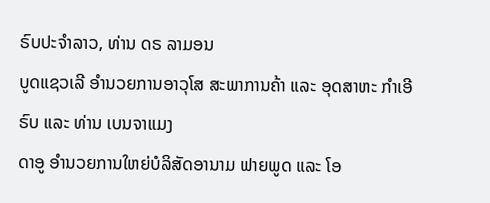ຣົບປະຈຳລາວ, ທ່ານ ດຣ ລາມອນ
ບູດແຊວເລີ ອຳນວຍການອາວຸໂສ ສະພາການຄ້າ ແລະ ອຸດສາຫະ ກຳເອີຣົບ ແລະ ທ່ານ ເບນຈາແມງ
ດາອູ ອຳນວຍການໃຫຍ່ບໍລິສັດອານາມ ຟາຍພູດ ແລະ ໂອ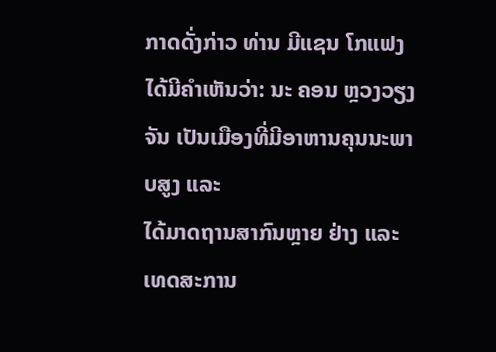ກາດດັ່ງກ່າວ ທ່ານ ມີແຊນ ໂກແຟງ
ໄດ້ມີຄຳເຫັນວ່າ: ນະ ຄອນ ຫຼວງວຽງຈັນ ເປັນເມືອງທີ່ມີອາຫານຄຸນນະພາບສູງ ແລະ
ໄດ້ມາດຖານສາກົນຫຼາຍ ຢ່າງ ແລະ ເທດສະການ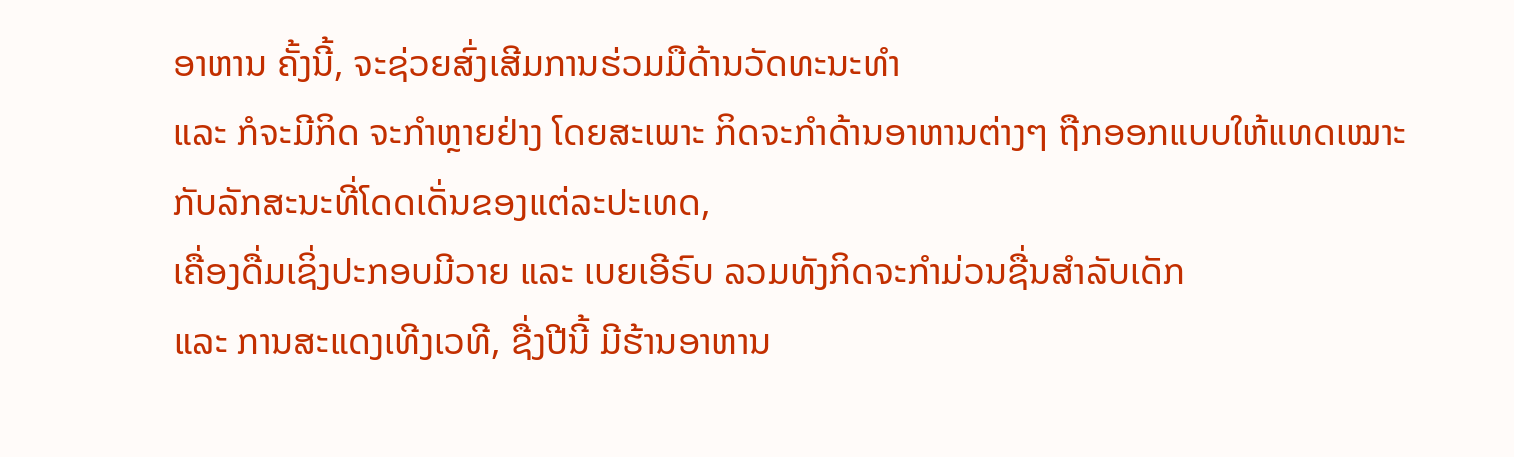ອາຫານ ຄັ້ງນີ້, ຈະຊ່ວຍສົ່ງເສີມການຮ່ວມມືດ້ານວັດທະນະທຳ
ແລະ ກໍຈະມີກິດ ຈະກຳຫຼາຍຢ່າງ ໂດຍສະເພາະ ກິດຈະກຳດ້ານອາຫານຕ່າງໆ ຖືກອອກແບບໃຫ້ແທດເໝາະກັບລັກສະນະທີ່ໂດດເດັ່ນຂອງແຕ່ລະປະເທດ,
ເຄື່ອງດື່ມເຊິ່ງປະກອບມີວາຍ ແລະ ເບຍເອີຣົບ ລວມທັງກິດຈະກຳມ່ວນຊື່ນສຳລັບເດັກ
ແລະ ການສະແດງເທີງເວທີ, ຊື່ງປີນີ້ ມີຮ້ານອາຫານ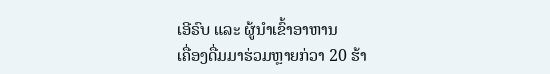ເອີຣົບ ແລະ ຜູ້ນຳເຂົ້າອາຫານ
ເຄື່ອງດື່ມມາຮ່ວມຫຼາຍກ່ວາ 20 ຮ້າ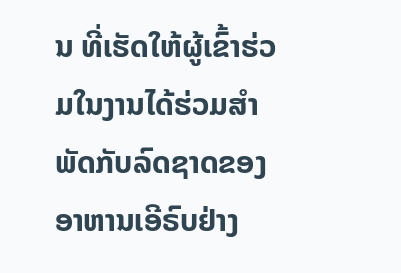ນ ທີ່ເຮັດໃຫ້ຜູ້ເຂົ້າຮ່ວມໃນງານໄດ້ຮ່ວມສຳພັດກັບລົດຊາດຂອງອາຫານເອີຣົບຢ່າງ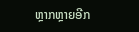ຫຼາກຫຼາຍອີກ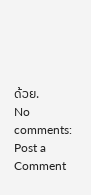ດ້ວຍ.
No comments:
Post a Comment